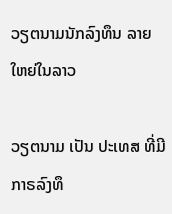ວຽຕນາມນັກລົງທຶນ ລາຍໃຫຍ່ໃນລາວ

ວຽຕນາມ ເປັນ ປະເທສ ທີ່ມີ ກາຣລົງທຶ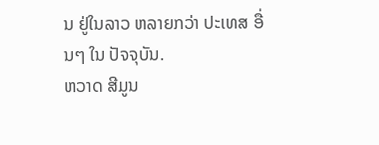ນ ຢູ່ໃນລາວ ຫລາຍກວ່າ ປະເທສ ອື່ນໆ ໃນ ປັຈຈຸບັນ.
ຫວາດ ສີມູນ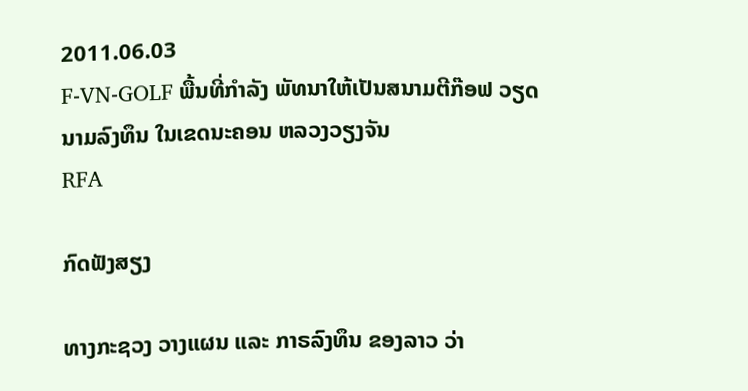2011.06.03
F-VN-GOLF ພື້ນທີ່ກໍາລັງ ພັທນາໃຫ້ເປັນສນາມຕີກ໊ອຟ ວຽດນາມລົງທຶນ ໃນເຂດນະຄອນ ຫລວງວຽງຈັນ
RFA

ກົດຟັງສຽງ

ທາງກະຊວງ ວາງແຜນ ແລະ ກາຣລົງທຶນ ຂອງລາວ ວ່າ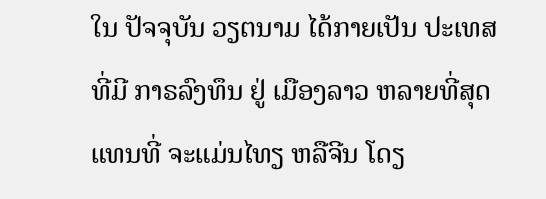ໃນ ປັຈຈຸບັນ ວຽຕນາມ ໄດ້ກາຍເປັນ ປະເທສ ທີ່ມີ ກາຣລົງທຶນ ຢູ່ ເມືອງລາວ ຫລາຍທີ່ສຸດ ແທນທີ່ ຈະແມ່ນໄທຽ ຫລືຈີນ ໂດຽ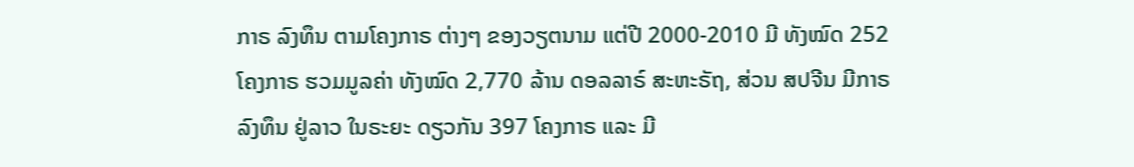ກາຣ ລົງທຶນ ຕາມໂຄງກາຣ ຕ່າງໆ ຂອງວຽຕນາມ ແຕ່ປີ 2000-2010 ມີ ທັງໝົດ 252 ໂຄງກາຣ ຮວມມູລຄ່າ ທັງໝົດ 2,770 ລ້ານ ດອລລາຣ໌ ສະຫະຣັຖ, ສ່ວນ ສປຈີນ ມີກາຣ ລົງທຶນ ຢູ່ລາວ ໃນຣະຍະ ດຽວກັນ 397 ໂຄງກາຣ ແລະ ມີ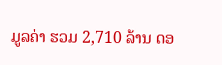ມູລຄ່າ ຮວມ 2,710 ລ້ານ ດອ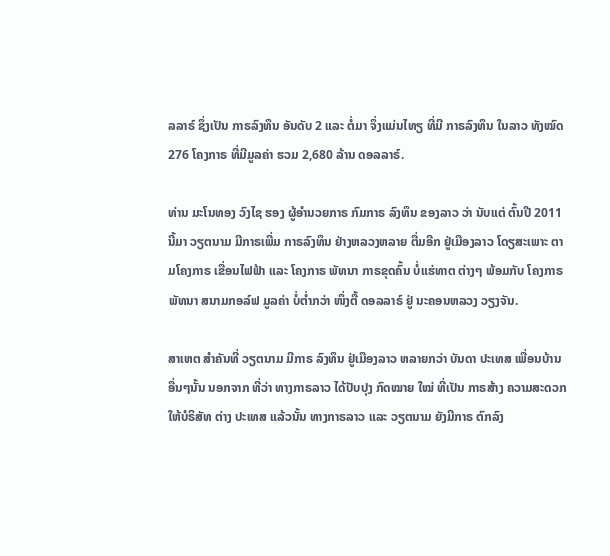ລລາຣ໌ ຊຶ່ງເປັນ ກາຣລົງທຶນ ອັນດັບ 2 ແລະ ຕໍ່ມາ ຈຶ່ງແມ່ນໄທຽ ທີ່ມີ ກາຣລົງທຶນ ໃນລາວ ທັງໝົດ 276 ໂຄງກາຣ ທີ່ມີມູລຄ່າ ຮວມ 2,680 ລ້ານ ດອລລາຣ໌.

ທ່ານ ມະໂນທອງ ວົງໄຊ ຮອງ ຜູ້ອຳນວຍກາຣ ກົມກາຣ ລົງທຶນ ຂອງລາວ ວ່າ ນັບແຕ່ ຕົ້ນປີ 2011 ນີ້ມາ ວຽຕນາມ ມີກາຣເພີ່ມ ກາຣລົງທຶນ ຢ່າງຫລວງຫລາຍ ຕື່ມອີກ ຢູ່ເມືອງລາວ ໂດຽສະເພາະ ຕາມໂຄງກາຣ ເຂື່ອນໄຟຟ້າ ແລະ ໂຄງກາຣ ພັທນາ ກາຣຂຸດຄົ້ນ ບໍ່ແຮ່ທາຕ ຕ່າງໆ ພ້ອມກັບ ໂຄງກາຣ ພັທນາ ສນາມກອລ໌ຟ ມູລຄ່າ ບໍ່ຕໍ່າກວ່າ ໜຶ່ງຕື້ ດອລລາຣ໌ ຢູ່ ນະຄອນຫລວງ ວຽງຈັນ.

ສາເຫຕ ສຳຄັນທີ່ ວຽຕນາມ ມີກາຣ ລົງທຶນ ຢູ່ເມືອງລາວ ຫລາຍກວ່າ ບັນດາ ປະເທສ ເພື່ອນບ້ານ ອື່ນໆນັ້ນ ນອກຈາກ ທີ່ວ່າ ທາງກາຣລາວ ໄດ້ປັບປຸງ ກົດໝາຍ ໃໝ່ ທີ່ເປັນ ກາຣສ້າງ ຄວາມສະດວກ ໃຫ້ບໍຣິສັທ ຕ່າງ ປະເທສ ແລ້ວນັ້ນ ທາງກາຣລາວ ແລະ ວຽຕນາມ ຍັງມີກາຣ ຕົກລົງ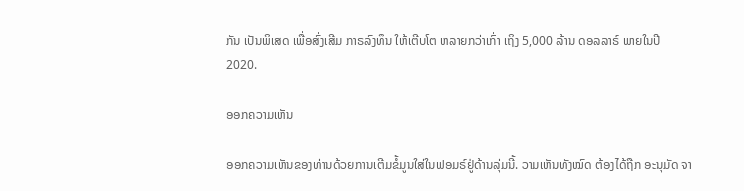ກັນ ເປັນພິເສດ ເພື່ອສົ່ງເສີມ ກາຣລົງທຶນ ໃຫ້ເຕີບໂຕ ຫລາຍກວ່າເກົ່າ ເຖິງ 5,000 ລ້ານ ດອລລາຣ໌ ພາຍໃນປີ 2020.

ອອກຄວາມເຫັນ

ອອກຄວາມເຫັນຂອງທ່ານດ້ວຍການເຕີມຂໍ້ມູນໃສ່ໃນຟອມຣ໌ຢູ່ດ້ານລຸ່ມນີ້. ວາມເຫັນທັງໝົດ ຕ້ອງໄດ້ຖືກ ອະນຸມັດ ຈາ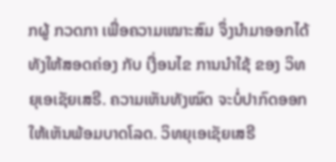ກຜູ້ ກວດກາ ເພື່ອຄວາມເໝາະສົມ ຈຶ່ງນໍາມາອອກໄດ້ ທັງໃຫ້ສອດຄ່ອງ ກັບ ເງື່ອນໄຂ ການນຳໃຊ້ ຂອງ ວິທຍຸເອເຊັຍເສຣີ. ຄວາມເຫັນທັງໝົດ ຈະບໍ່ປາກົດອອກ ໃຫ້ເຫັນພ້ອມບາດໂລດ. ວິທຍຸເອເຊັຍເສຣີ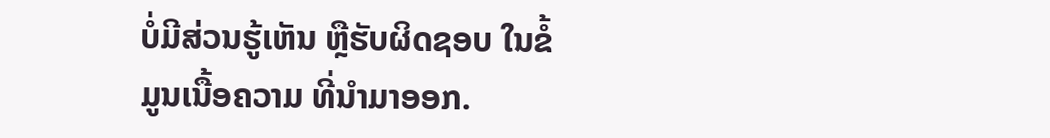ບໍ່ມີສ່ວນຮູ້ເຫັນ ຫຼືຮັບຜິດຊອບ ໃນຂໍ້ມູນເນື້ອຄວາມ ທີ່ນໍາມາອອກ.